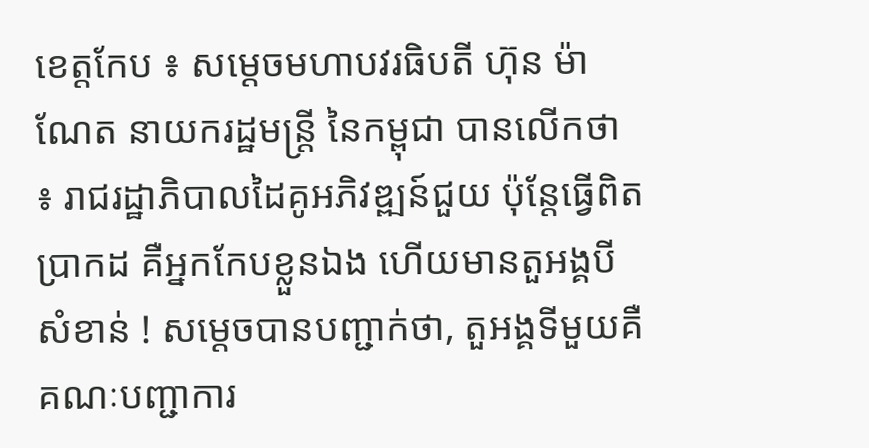ខេត្តកែប ៖ សម្ដេចមហាបវរធិបតី ហ៊ុន ម៉ាណែត នាយករដ្ឋមន្ត្រី នៃកម្ពុជា បានលើកថា ៖ រាជរដ្ឋាភិបាលដៃគូអភិវឌ្ឍន៍ជួយ ប៉ុន្តែធ្វើពិតប្រាកដ គឺអ្នកកែបខ្លួនឯង ហើយមានតួអង្គបីសំខាន់ ! សម្ដេចបានបញ្ជាក់ថា, តួអង្គទីមួយគឺគណៈបញ្ជាការ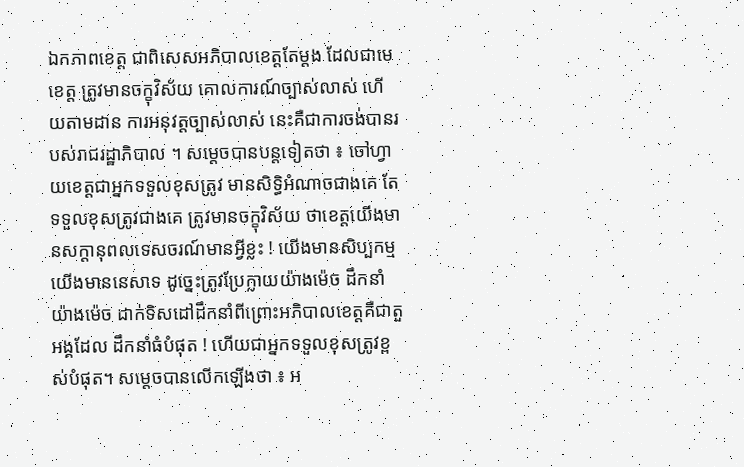ឯកភាពខេត្ត ជាពិសេសអភិបាលខេត្តតែម្ដង ដែលជាមេខេត្ត ត្រូវមានចក្ខុវិស័យ គោលការណ៍ច្បាស់លាស់ ហើយតាមដាន ការអនុវត្តច្បាស់លាស់ នេះគឺជាការចង់បានរបស់រាជរដ្ឋាភិបាល ។ សម្ដេចបានបន្តទៀតថា ៖ ចៅហ្វាយខេត្តជាអ្នកទទួលខុសត្រូវ មានសិទ្ធិអំណាចជាងគេ តែទទួលខុសត្រូវជាងគេ ត្រូវមានចក្ខុវិស័យ ថាខេត្តយើងមានសក្តានុពលទេសចរណ៍មានអ្វីខ្លះ ! យើងមានសិប្បកម្ម យើងមាននេសាទ ដូច្នេះត្រូវប្រែក្លាយយ៉ាងម៉េច ដឹកនាំយ៉ាងម៉េច ដាក់ទិសដៅដឹកនាំពីព្រោះអភិបាលខេត្តគឺជាតួអង្គដែល ដឹកនាំធំបំផុត ! ហើយជាអ្នកទទួលខុសត្រូវខ្ពស់បំផុត។ សម្ដេចបានលើកឡើងថា ៖ អ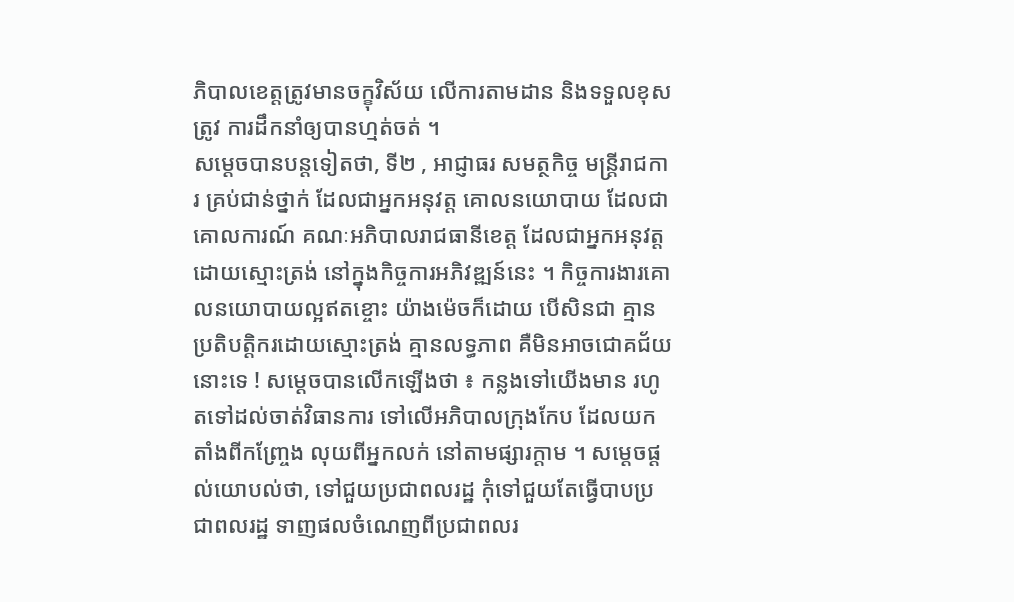ភិបាលខេត្តត្រូវមានចក្ខុវិស័យ លើការតាមដាន និងទទួលខុសត្រូវ ការដឹកនាំឲ្យបានហ្មត់ចត់ ។
សម្ដេចបានបន្តទៀតថា, ទី២ , អាជ្ញាធរ សមត្ថកិច្ច មន្ត្រីរាជការ គ្រប់ជាន់ថ្នាក់ ដែលជាអ្នកអនុវត្ត គោលនយោបាយ ដែលជាគោលការណ៍ គណៈអភិបាលរាជធានីខេត្ត ដែលជាអ្នកអនុវត្តដោយស្មោះត្រង់ នៅក្នុងកិច្ចការអភិវឌ្ឍន៍នេះ ។ កិច្ចការងារគោលនយោបាយល្អឥតខ្ចោះ យ៉ាងម៉េចក៏ដោយ បើសិនជា គ្មានប្រតិបត្តិករដោយស្មោះត្រង់ គ្មានលទ្ធភាព គឺមិនអាចជោគជ័យ នោះទេ ! សម្ដេចបានលើកឡើងថា ៖ កន្លងទៅយើងមាន រហូតទៅដល់ចាត់វិធានការ ទៅលើអភិបាលក្រុងកែប ដែលយកតាំងពីកញ្ច្រែង លុយពីអ្នកលក់ នៅតាមផ្សារក្តាម ។ សម្ដេចផ្ដល់យោបល់ថា, ទៅជួយប្រជាពលរដ្ឋ កុំទៅជួយតែធ្វើបាបប្រជាពលរដ្ឋ ទាញផលចំណេញពីប្រជាពលរ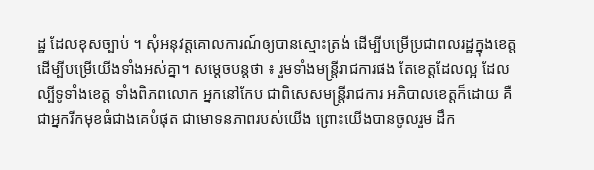ដ្ឋ ដែលខុសច្បាប់ ។ សុំអនុវត្តគោលការណ៍ឲ្យបានស្មោះត្រង់ ដើម្បីបម្រើប្រជាពលរដ្ឋក្នុងខេត្ត ដើម្បីបម្រើយើងទាំងអស់គ្នា។ សម្ដេចបន្តថា ៖ រួមទាំងមន្ត្រីរាជការផង តែខេត្តដែលល្អ ដែលល្បីទូទាំងខេត្ត ទាំងពិភពលោក អ្នកនៅកែប ជាពិសេសមន្ត្រីរាជការ អភិបាលខេត្តក៏ដោយ គឺជាអ្នករីកមុខធំជាងគេបំផុត ជាមោទនភាពរបស់យើង ព្រោះយើងបានចូលរួម ដឹក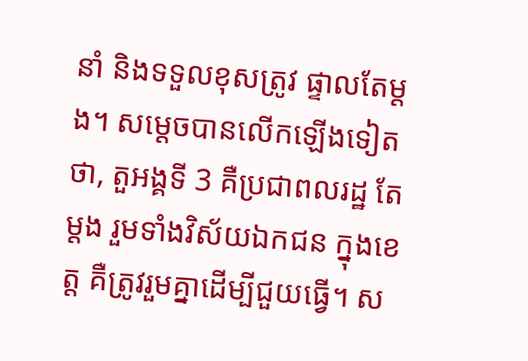នាំ និងទទួលខុសត្រូវ ផ្ទាលតែម្ដង។ សម្ដេចបានលើកឡើងទៀតថា, តួអង្គទី 3 គឺប្រជាពលរដ្ឋ តែម្ដង រួមទាំងវិស័យឯកជន ក្នុងខេត្ត គឺត្រូវរួមគ្នាដើម្បីជួយធ្វើ។ ស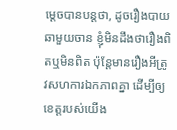ម្ដេចបានបន្តថា, ដូចរឿងបាយឆាមួយចាន ខ្ញុំមិនដឹងថារឿងពិតឬមិនពិត ប៉ុន្តែមានរឿងអីត្រូវសហការឯកភាពគ្នា ដើម្បីឲ្យខេត្តរបស់យើង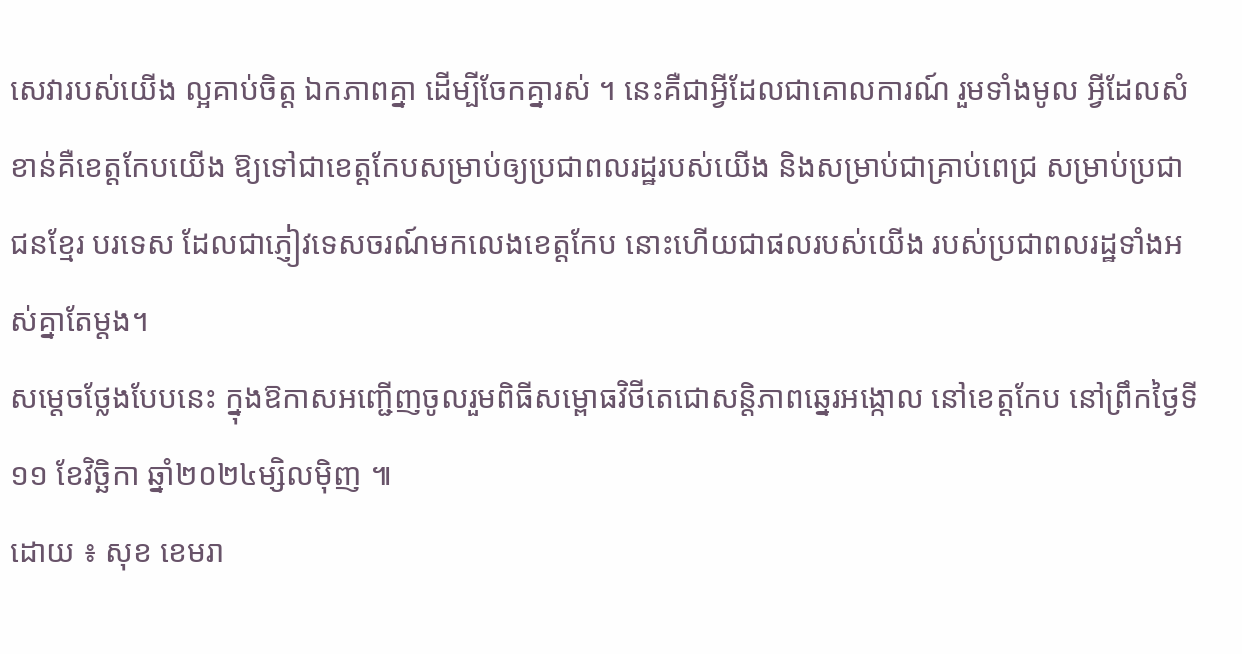សេវារបស់យើង ល្អគាប់ចិត្ត ឯកភាពគ្នា ដើម្បីចែកគ្នារស់ ។ នេះគឺជាអ្វីដែលជាគោលការណ៍ រួមទាំងមូល អ្វីដែលសំខាន់គឺខេត្តកែបយើង ឱ្យទៅជាខេត្តកែបសម្រាប់ឲ្យប្រជាពលរដ្ឋរបស់យើង និងសម្រាប់ជាគ្រាប់ពេជ្រ សម្រាប់ប្រជាជនខ្មែរ បរទេស ដែលជាភ្ញៀវទេសចរណ៍មកលេងខេត្តកែប នោះហើយជាផលរបស់យើង របស់ប្រជាពលរដ្ឋទាំងអស់គ្នាតែម្ដង។
សម្តេចថ្លែងបែបនេះ ក្នុងឱកាសអញ្ជើញចូលរួមពិធីសម្ពោធវិថីតេជោសន្តិភាពឆ្នេរអង្កោល នៅខេត្តកែប នៅព្រឹកថ្ងៃទី ១១ ខែវិច្ឆិកា ឆ្នាំ២០២៤ម្សិលមុិញ ៕
ដោយ ៖ សុខ ខេមរា